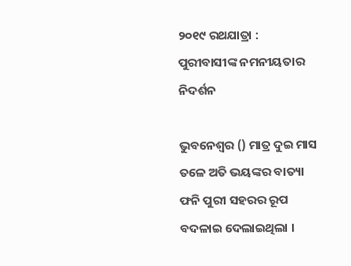୨୦୧୯ ରଥଯାତ୍ରା : ପୁରୀବାସୀଙ୍କ ନମନୀୟତାର ନିଦର୍ଶନ

ଭୁବନେଶ୍ୱର () ମାତ୍ର ଦୁଇ ମାସ ତଳେ ଅତି ଭୟଙ୍କର ବାତ୍ୟା ଫନି ପୁରୀ ସହରର ରୂପ ବଦଳାଇ ଦେଲାଇଥିଲା ।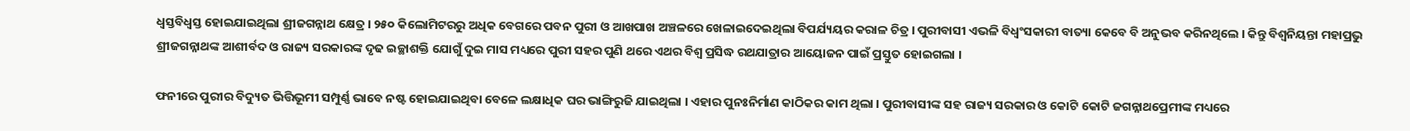ଧ୍ୱସ୍ତବିଧ୍ୱସ୍ତ ହୋଇଯାଇଥିଲା ଶ୍ରୀଜଗନ୍ନାଥ କ୍ଷେତ୍ର । ୨୫୦ କିଲୋମିଟରରୁ ଅଧିକ ବେଗରେ ପବନ ପୁରୀ ଓ ଆଖପାଖ ଅଞ୍ଚଳରେ ଖେଳାଇଦେଇଥିଲା ବିପର୍ଯ୍ୟୟର କରାଳ ଚିତ୍ର । ପୁରୀବାସୀ ଏଭଳି ବିଧ୍ୱଂସକାରୀ ବାତ୍ୟା କେବେ ବି ଅନୁଭବ କରିନଥିଲେ । କିନ୍ତୁ ବିଶ୍ୱନିୟନ୍ତା ମହାପ୍ରଭୁ ଶ୍ରୀଜଗନ୍ନାଥଙ୍କ ଆଶୀର୍ବଦ ଓ ରାଜ୍ୟ ସରକାରଙ୍କ ଦୃଢ ଇଚ୍ଛାଶକ୍ତି ଯୋଗୁଁ ଦୁଇ ମାସ ମଧ୍ୟରେ ପୁରୀ ସହର ପୁଣି ଥରେ ଏଥର ବିଶ୍ୱ ପ୍ରସିଦ୍ଧ ରଥଯାତ୍ରାର ଆୟୋଜନ ପାଇଁ ପ୍ରସ୍ତୁତ ହୋଇଗଲା ।

ଫନୀରେ ପୁରୀର ବିଦ୍ୟୁତ ଭିତ୍ତିଭୂମୀ ସମ୍ପୁର୍ଣ୍ଣ ଭାବେ ନଷ୍ଟ ହୋଇଯାଇଥିବା ବେଳେ ଲକ୍ଷାଧିକ ଘର ଭାଙ୍ଗିରୁଜି ଯାଇଥିଲା । ଏହାର ପୁନଃନିର୍ମାଣ କାଠିକର କାମ ଥିଲା । ପୁରୀବାସୀଙ୍କ ସହ ରାଜ୍ୟ ସରକାର ଓ କୋଟି କୋଟି ଜଗନ୍ନାଥପ୍ରେମୀଙ୍କ ମଧ୍ୟରେ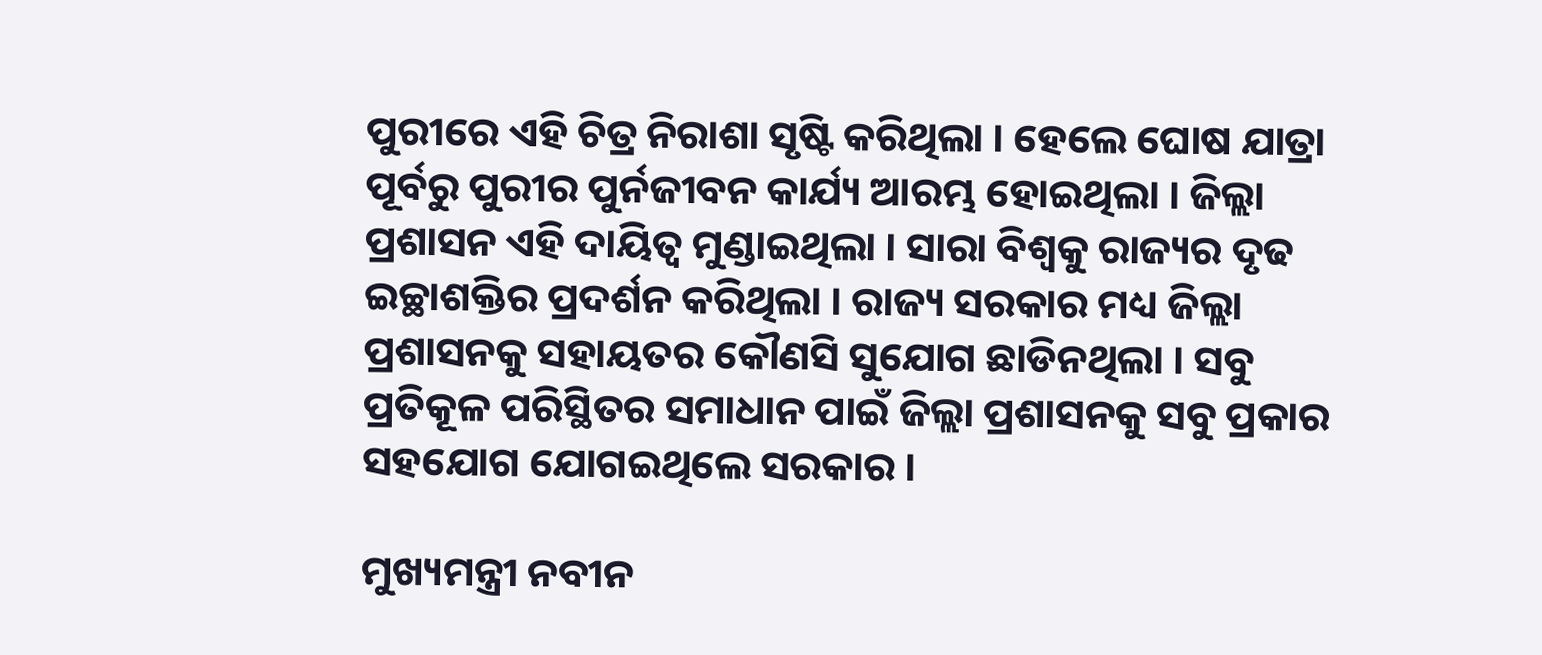ପୁରୀରେ ଏହି ଚିତ୍ର ନିରାଶା ସୃଷ୍ଟି କରିଥିଲା । ହେଲେ ଘୋଷ ଯାତ୍ରା ପୂର୍ବରୁ ପୁରୀର ପୁର୍ନଜୀବନ କାର୍ଯ୍ୟ ଆରମ୍ଭ ହୋଇଥିଲା । ଜିଲ୍ଲା ପ୍ରଶାସନ ଏହି ଦାୟିତ୍ୱ ମୁଣ୍ଡାଇଥିଲା । ସାରା ବିଶ୍ୱକୁ ରାଜ୍ୟର ଦୃଢ ଇଚ୍ଛାଶକ୍ତିର ପ୍ରଦର୍ଶନ କରିଥିଲା । ରାଜ୍ୟ ସରକାର ମଧ୍ୟ ଜିଲ୍ଲା ପ୍ରଶାସନକୁ ସହାୟତର କୌଣସି ସୁଯୋଗ ଛାଡିନଥିଲା । ସବୁ ପ୍ରତିକୂଳ ପରିସ୍ଥିତର ସମାଧାନ ପାଇଁ ଜିଲ୍ଲା ପ୍ରଶାସନକୁ ସବୁ ପ୍ରକାର ସହଯୋଗ ଯୋଗଇଥିଲେ ସରକାର ।

ମୁଖ୍ୟମନ୍ତ୍ରୀ ନବୀନ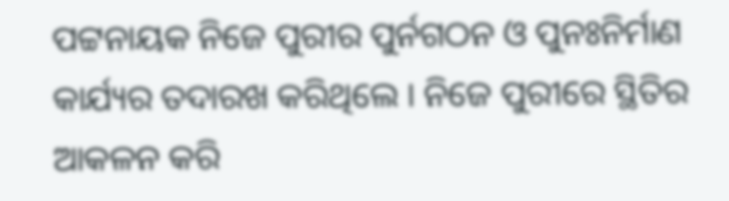ପଟ୍ଟନାୟକ ନିଜେ ପୁରୀର ପୁର୍ନଗଠନ ଓ ପୁନଃନିର୍ମାଣ କାର୍ଯ୍ୟର ତଦାରଖ କରିଥିଲେ । ନିଜେ ପୁରୀରେ ସ୍ଥିତିର ଆକଳନ କରି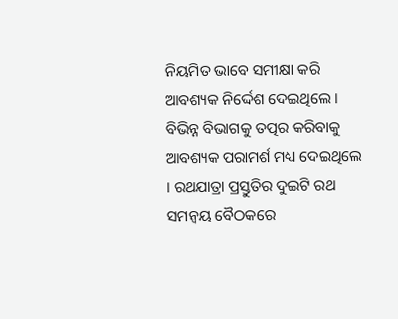ନିୟମିତ ଭାବେ ସମୀକ୍ଷା କରି ଆବଶ୍ୟକ ନିର୍ଦ୍ଦେଶ ଦେଇଥିଲେ । ବିଭିନ୍ନ ବିଭାଗକୁ ତତ୍ପର କରିବାକୁ ଆବଶ୍ୟକ ପରାମର୍ଶ ମଧ୍ୟ ଦେଇଥିଲେ । ରଥଯାତ୍ରା ପ୍ରସ୍ତୁତିର ଦୁଇଟି ରଥ ସମନ୍ୱୟ ବୈଠକରେ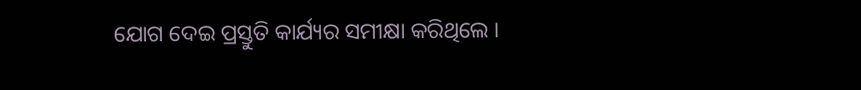ଯୋଗ ଦେଇ ପ୍ରସ୍ତୁତି କାର୍ଯ୍ୟର ସମୀକ୍ଷା କରିଥିଲେ ।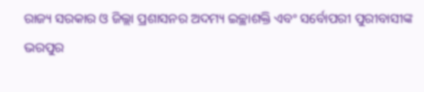ରାଜ୍ୟ ସରକାର ଓ ଜିଲ୍ଲା ପ୍ରଶାସନର ଅଦମ୍ୟ ଇଚ୍ଛାଶକ୍ତି ଏବଂ ସର୍ବୋପରୀ ପୁରୀବାସୀଙ୍କ ଭରପୁର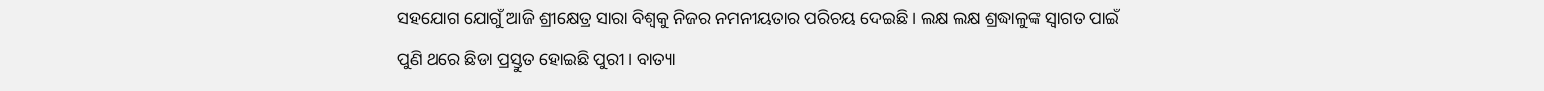ସହଯୋଗ ଯୋଗୁଁ ଆଜି ଶ୍ରୀକ୍ଷେତ୍ର ସାରା ବିଶ୍ୱକୁ ନିଜର ନମନୀୟତାର ପରିଚୟ ଦେଇଛି । ଲକ୍ଷ ଲକ୍ଷ ଶ୍ରଦ୍ଧାଳୁଙ୍କ ସ୍ୱାଗତ ପାଇଁ ପୁଣି ଥରେ ଛିଡା ପ୍ରସ୍ତୁତ ହୋଇଛି ପୁରୀ । ବାତ୍ୟା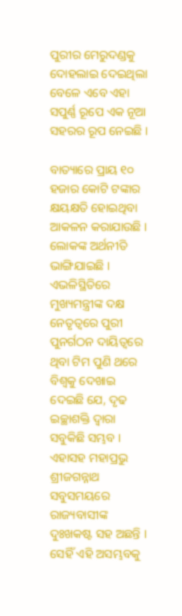ପୁରୀର ମେରୁଦଣ୍ଡକୁ ଦୋହଲାଇ ଦେଇଥିଲା ବେଳେ ଏବେ ଏହା ସପୁର୍ଣ୍ଣ ରୂପେ ଏକ ନୂଆ ସହରର ରୂପ ନେଇଛି ।

ବାତ୍ୟାରେ ପ୍ରାୟ ୧୦ ହଜାର କୋଟି ଟଙ୍କାର କ୍ଷୟକ୍ଷତି ହୋଇଥିବା ଆକଳନ କରାଯାଉଛି । ଲୋକଙ୍କ ଅର୍ଥନୀତି ଭାଙ୍ଗିଯାଇଛି । ଏଭଳିସ୍ଥିତିରେ ମୁଖ୍ୟମନ୍ତ୍ରୀଙ୍କ ଦକ୍ଷ ନେତୃତ୍ୱରେ ପୁରୀ ପୁନର୍ଗଠନ ଦାୟିତ୍ୱରେ ଥିବା ଟିମ ପୁଣି ଥରେ ବିଶ୍ୱକୁ ଦେଖାଇ ଦେଇଛି ଯେ, ଦୃଢ ଇଚ୍ଛାଶକ୍ତି ଦ୍ୱାରା ସବୁକିଛି ସମ୍ଭବ । ଏହାସହ ମହାପ୍ରଭୁ ଶ୍ରୀଜଗନ୍ନାଥ ସବୁସମୟରେ ରାଜ୍ୟବାସୀଙ୍କ ଦୁଃଖକଷ୍ଟ ସହ ଅଛନ୍ତି । ସେହିଁ ଏହି ଅସମ୍ଭବକୁ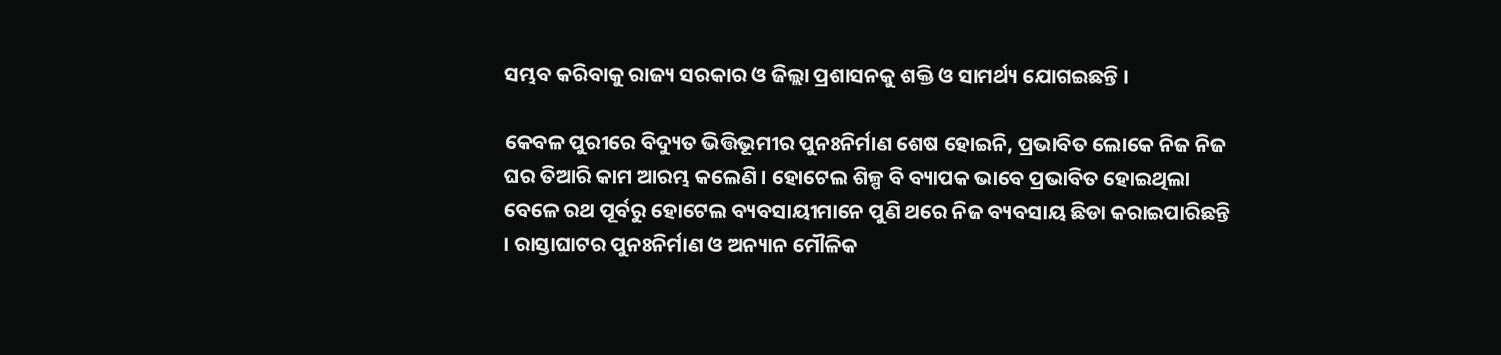ସମ୍ଭବ କରିବାକୁ ରାଜ୍ୟ ସରକାର ଓ ଜିଲ୍ଲା ପ୍ରଶାସନକୁ ଶକ୍ତି ଓ ସାମର୍ଥ୍ୟ ଯୋଗଇଛନ୍ତି ।

କେବଳ ପୁରୀରେ ବିଦ୍ୟୁତ ଭିତ୍ତିଭୂମୀର ପୁନଃନିର୍ମାଣ ଶେଷ ହୋଇନି, ପ୍ରଭାବିତ ଲୋକେ ନିଜ ନିଜ ଘର ତିଆରି କାମ ଆରମ୍ଭ କଲେଣି । ହୋଟେଲ ଶିଳ୍ପ ବି ବ୍ୟାପକ ଭାବେ ପ୍ରଭାବିତ ହୋଇଥିଲା ବେଳେ ରଥ ପୂର୍ବରୁ ହୋଟେଲ ବ୍ୟବସାୟୀମାନେ ପୁଣି ଥରେ ନିଜ ବ୍ୟବସାୟ ଛିଡା କରାଇପାରିଛନ୍ତି । ରାସ୍ତାଘାଟର ପୁନଃନିର୍ମାଣ ଓ ଅନ୍ୟାନ ମୌଳିକ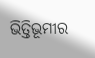ଭିତ୍ତିଭୂମୀର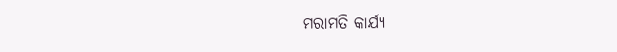ମରାମତି କାର୍ଯ୍ୟ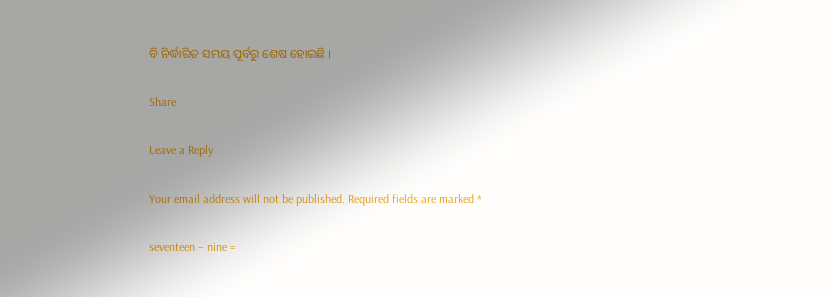ବି ନିର୍ଦ୍ଧାରିତ ସମୟ ପୂର୍ବରୁ ଶେଷ ହୋଇଛି ।

Share

Leave a Reply

Your email address will not be published. Required fields are marked *

seventeen − nine =